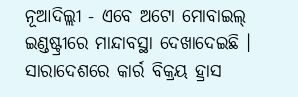ନୂଆଦିଲ୍ଲୀ - ଏବେ ଅଟୋ ମୋବାଇଲ୍ ଇଣ୍ଡଷ୍ଟ୍ରୀରେ ମାନ୍ଦାବସ୍ଥା ଦେଖାଦେଇଛି । ସାରାଦେଶରେ କାର୍ର ବିକ୍ରୟ ହ୍ରାସ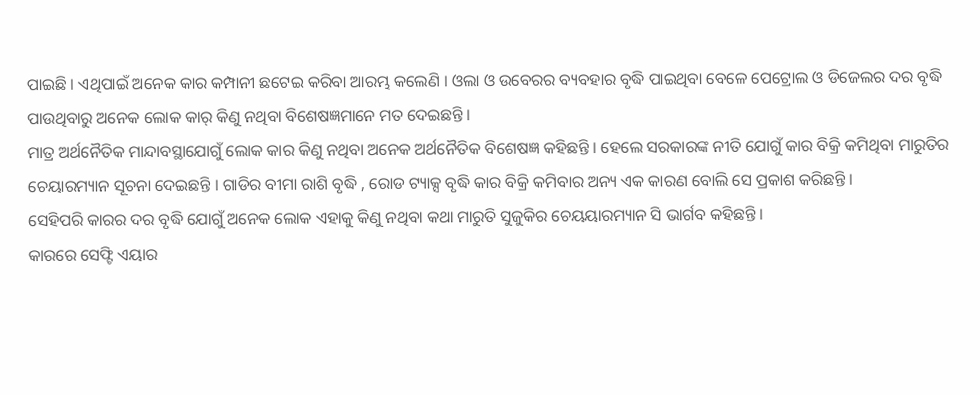ପାଇଛି । ଏଥିପାଇଁ ଅନେକ କାର କମ୍ପାନୀ ଛଟେଇ କରିବା ଆରମ୍ଭ କଲେଣି । ଓଲା ଓ ଉବେରର ବ୍ୟବହାର ବୃଦ୍ଧି ପାଇଥିବା ବେଳେ ପେଟ୍ରୋଲ ଓ ଡିଜେଲର ଦର ବୃଦ୍ଧି ପାଉଥିବାରୁ ଅନେକ ଲୋକ କାର୍ କିଣୁ ନଥିବା ବିଶେଷଜ୍ଞମାନେ ମତ ଦେଇଛନ୍ତି ।
ମାତ୍ର ଅର୍ଥନୈତିକ ମାନ୍ଦାବସ୍ଥାଯୋଗୁଁ ଲୋକ କାର କିଣୁ ନଥିବା ଅନେକ ଅର୍ଥନୈତିକ ବିଶେଷଜ୍ଞ କହିଛନ୍ତି । ହେଲେ ସରକାରଙ୍କ ନୀତି ଯୋଗୁଁ କାର ବିକ୍ରି କମିଥିବା ମାରୁତିର ଚେୟାରମ୍ୟାନ ସୂଚନା ଦେଇଛନ୍ତି । ଗାଡିର ବୀମା ରାଶି ବୃଦ୍ଧି , ରୋଡ ଟ୍ୟାକ୍ସ ବୃଦ୍ଧି କାର ବିକ୍ରି କମିବାର ଅନ୍ୟ ଏକ କାରଣ ବୋଲି ସେ ପ୍ରକାଶ କରିଛନ୍ତି ।
ସେହିପରି କାରର ଦର ବୃଦ୍ଧି ଯୋଗୁଁ ଅନେକ ଲୋକ ଏହାକୁ କିଣୁ ନଥିବା କଥା ମାରୁତି ସୁଜୁକିର ଚେୟୟାରମ୍ୟାନ ସି ଭାର୍ଗବ କହିଛନ୍ତି ।
କାରରେ ସେଫ୍ଟି ଏୟାର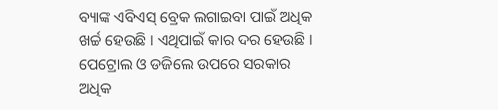ବ୍ୟାଙ୍କ ଏବିଏସ୍ ବ୍ରେକ ଲଗାଇବା ପାଇଁ ଅଧିକ ଖର୍ଚ୍ଚ ହେଉଛି । ଏଥିପାଇଁ କାର ଦର ହେଉଛି । ପେଟ୍ରୋଲ ଓ ଡଜିଲେ ଉପରେ ସରକାର ଅଧିକ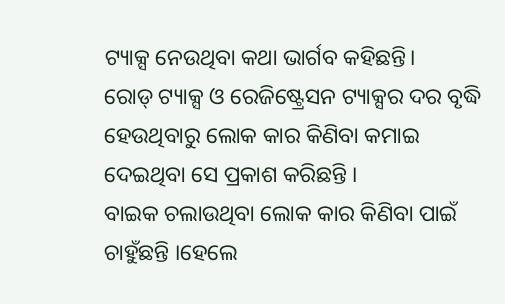ଟ୍ୟାକ୍ସ ନେଉଥିବା କଥା ଭାର୍ଗବ କହିଛନ୍ତି।
ରୋଡ୍ ଟ୍ୟାକ୍ସ ଓ ରେଜିଷ୍ଟ୍ରେସନ ଟ୍ୟାକ୍ସର ଦର ବୃଦ୍ଧି ହେଉଥିବାରୁ ଲୋକ କାର କିଣିବା କମାଇ ଦେଇଥିବା ସେ ପ୍ରକାଶ କରିଛନ୍ତି ।
ବାଇକ ଚଲାଉଥିବା ଲୋକ କାର କିଣିବା ପାଇଁ ଚାହୁଁଛନ୍ତି ।ହେଲେ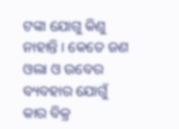ଟଙ୍କା ଯୋଗୁ କିଣୁ ନାହାନ୍ତି । କେତେ ଜଣ ଓଲା ଓ ଉବେର ବ୍ୟବହାର ଯୋଗୁଁ କାର ବିକ୍ର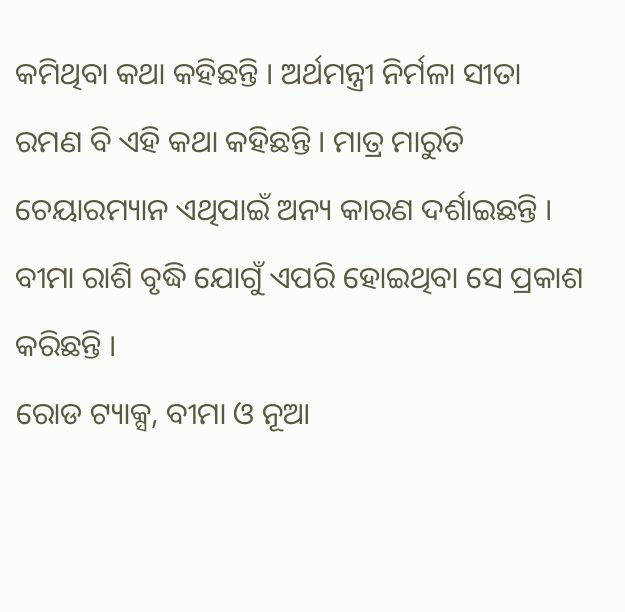କମିଥିବା କଥା କହିଛନ୍ତି । ଅର୍ଥମନ୍ତ୍ରୀ ନିର୍ମଳା ସୀତା ରମଣ ବି ଏହି କଥା କହିଛନ୍ତି । ମାତ୍ର ମାରୁତି ଚେୟାରମ୍ୟାନ ଏଥିପାଇଁ ଅନ୍ୟ କାରଣ ଦର୍ଶାଇଛନ୍ତି । ବୀମା ରାଶି ବୃଦ୍ଧି ଯୋଗୁଁ ଏପରି ହୋଇଥିବା ସେ ପ୍ରକାଶ କରିଛନ୍ତି ।
ରୋଡ ଟ୍ୟାକ୍ସ, ବୀମା ଓ ନୂଆ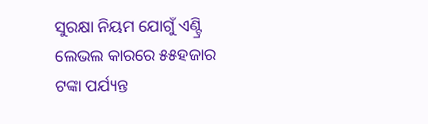ସୁରକ୍ଷା ନିୟମ ଯୋଗୁଁ ଏଣ୍ଟ୍ରି ଲେଭଲ କାରରେ ୫୫ହଜାର ଟଙ୍କା ପର୍ଯ୍ୟନ୍ତ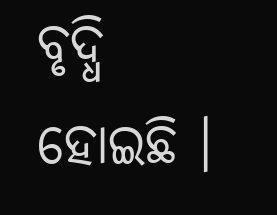ବୃଦ୍ଧି ହୋଇଛି ।